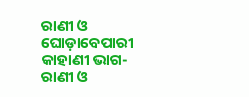ରାଣୀ ଓ ଘୋଡ଼ାବେପାରୀ କାହାଣୀ ଭାଗ-
ରାଣୀ ଓ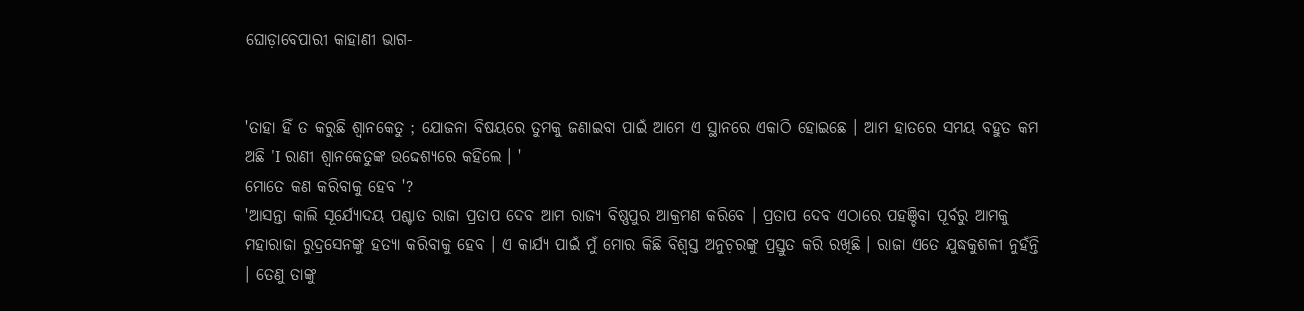ଘୋଡ଼ାବେପାରୀ କାହାଣୀ ଭାଗ-


'ତାହା ହିଁ ତ କରୁଛି ଶ୍ୱାନକେତୁ ; ଯୋଜନା ବିଷୟରେ ତୁମକୁ ଜଣାଇବା ପାଇଁ ଆମେ ଏ ସ୍ଥାନରେ ଏକାଠି ହୋଇଛେ । ଆମ ହାତରେ ସମୟ ବହୁତ କମ ଅଛି 'I ରାଣୀ ଶ୍ଵାନକେତୁଙ୍କ ଉଦ୍ଦେଶ୍ୟରେ କହିଲେ । '
ମୋତେ କଣ କରିବାକୁ ହେବ '?
'ଆସନ୍ତା କାଲି ସୂର୍ଯ୍ୟୋଦୟ ପଶ୍ଚାତ ରାଜା ପ୍ରତାପ ଦେବ ଆମ ରାଜ୍ୟ ବିଷ୍ଣପୁର ଆକ୍ରମଣ କରିବେ । ପ୍ରତାପ ଦେବ ଏଠାରେ ପହଞ୍ଚିବା ପୂର୍ବରୁ ଆମକୁ ମହାରାଜା ରୁଦ୍ରସେନଙ୍କୁ ହତ୍ୟା କରିବାକୁ ହେବ । ଏ କାର୍ଯ୍ୟ ପାଇଁ ମୁଁ ମୋର କିଛି ବିଶ୍ୱସ୍ତ ଅନୁଚ଼ରଙ୍କୁ ପ୍ରସ୍ତୁତ କରି ରଖିଛି । ରାଜା ଏତେ ଯୁଦ୍ଧକୁଶଳୀ ନୁହଁନ୍ତି । ତେଣୁ ତାଙ୍କୁ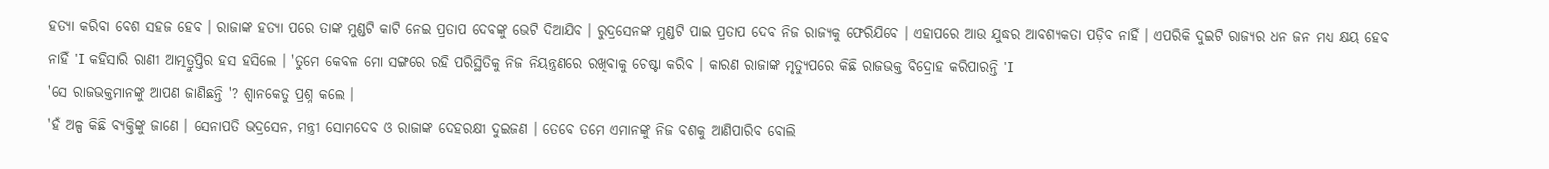ହତ୍ୟା କରିବା ବେଶ ସହଜ ହେବ । ରାଜାଙ୍କ ହତ୍ୟା ପରେ ତାଙ୍କ ମୁଣ୍ଡଟି କାଟି ନେଇ ପ୍ରତାପ ଦେବଙ୍କୁ ଭେଟି ଦିଆଯିବ । ରୁଦ୍ରସେନଙ୍କ ମୁଣ୍ଡଟି ପାଇ ପ୍ରତାପ ଦେବ ନିଜ ରାଜ୍ୟକୁ ଫେରିଯିବେ । ଏହାପରେ ଆଉ ଯୁଦ୍ଧର ଆବଶ୍ୟକତା ପଡ଼ିବ ନାହିଁ । ଏପରିକି ଦୁଇଟି ରାଜ୍ୟର ଧନ ଜନ ମଧ୍ଯ କ୍ଷୟ ହେବ ନାହିଁ 'I କହିସାରି ରାଣୀ ଆତ୍ମତ୍ରୁପ୍ତିର ହସ ହସିଲେ । 'ତୁମେ କେବଳ ମୋ ସଙ୍ଗରେ ରହି ପରିସ୍ଥିତିକୁ ନିଜ ନିୟନ୍ତ୍ରଣରେ ରଖିବାକୁ ଚେଷ୍ଟା କରିବ । କାରଣ ରାଜାଙ୍କ ମୃତ୍ୟୁପରେ କିଛି ରାଜଭକ୍ତ ବିଦ୍ରୋହ କରିପାରନ୍ତି 'I
'ସେ ରାଜଭକ୍ତମାନଙ୍କୁ ଆପଣ ଜାଣିଛନ୍ତି '? ଶ୍ୱାନକେତୁ ପ୍ରଶ୍ନ କଲେ ।
'ହଁ ଅଳ୍ପ କିଛି ବ୍ୟକ୍ତିଙ୍କୁ ଜାଣେ । ସେନାପତି ଭଦ୍ରସେନ, ମନ୍ତ୍ରୀ ସୋମଦେବ ଓ ରାଜାଙ୍କ ଦେହରକ୍ଷୀ ଦୁଇଜଣ । ତେବେ ତମେ ଏମାନଙ୍କୁ ନିଜ ବଶକୁ ଆଣିପାରିବ ବୋଲି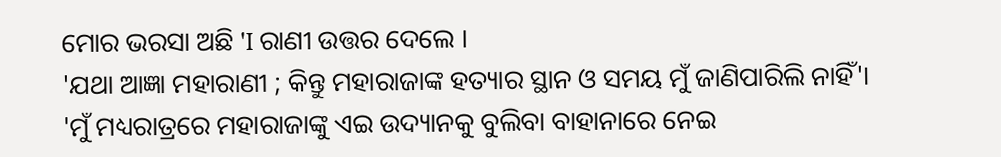ମୋର ଭରସା ଅଛି 'I ରାଣୀ ଉତ୍ତର ଦେଲେ ।
'ଯଥା ଆଜ୍ଞା ମହାରାଣୀ ; କିନ୍ତୁ ମହାରାଜାଙ୍କ ହତ୍ୟାର ସ୍ଥାନ ଓ ସମୟ ମୁଁ ଜାଣିପାରିଲି ନାହିଁ'।
'ମୁଁ ମଧ୍ୟରାତ୍ରରେ ମହାରାଜାଙ୍କୁ ଏଇ ଉଦ୍ୟାନକୁ ବୁଲିବା ବାହାନାରେ ନେଇ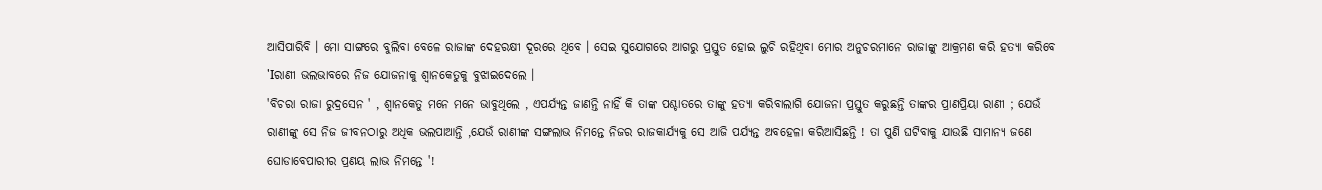ଆସିପାରିବି । ମୋ ସାଙ୍ଗରେ ବୁଲିବା ବେଳେ ରାଜାଙ୍କ ଦେହରକ୍ଷୀ ଦୂରରେ ଥିବେ । ସେଇ ସୁଯୋଗରେ ଆଗରୁ ପ୍ରସ୍ତୁତ ହୋଇ ଲୁଚି ରହିଥିବା ମୋର ଅନୁଚରମାନେ ରାଜାଙ୍କୁ ଆକ୍ରମଣ କରି ହତ୍ୟା କରିବେ 'Iରାଣୀ ଭଲଭାବରେ ନିଜ ଯୋଜନାକୁ ଶ୍ୱାନକେତୁକୁ ବୁଝାଇଦେଲେ ।
'ବିଚରା ରାଜା ରୁଦ୍ରସେନ ' , ଶ୍ଵାନକେତୁ ମନେ ମନେ ଭାବୁଥିଲେ , ଏପର୍ଯ୍ୟନ୍ତ ଜାଣନ୍ତି ନାହିଁ କି ତାଙ୍କ ପଶ୍ଚାତରେ ତାଙ୍କୁ ହତ୍ୟା କରିବାଲାଗି ଯୋଜନା ପ୍ରସ୍ତୁତ କରୁଛନ୍ତି ତାଙ୍କର ପ୍ରାଣପ୍ରିୟା ରାଣୀ ; ଯେଉଁ ରାଣୀଙ୍କୁ ସେ ନିଜ ଜୀବନଠାରୁ ଅଧିକ ଭଲପାଆନ୍ତି ,ଯେଉଁ ରାଣୀଙ୍କ ସଙ୍ଗଲାଭ ନିମନ୍ତେ ନିଜର ରାଜକାର୍ଯ୍ୟକୁ ସେ ଆଜି ପର୍ଯ୍ୟନ୍ତ ଅବହେଳା କରିଆସିଛନ୍ତି ! ତା ପୁଣି ଘଟିବାକୁ ଯାଉଛି ସାମାନ୍ୟ ଜଣେ ଘୋଡାବେପାରୀର ପ୍ରଣୟ ଲାଭ ନିମନ୍ତେ '!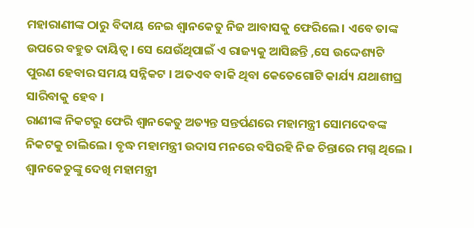ମହାରାଣୀଙ୍କ ଠାରୁ ବିଦାୟ ନେଇ ଶ୍ୱାନକେତୁ ନିଜ ଆବାସକୁ ଫେରିଲେ । ଏବେ ତାଙ୍କ ଉପରେ ବହୁତ ଦାୟିତ୍ୱ । ସେ ଯେଉଁଥିପାଇଁ ଏ ରାଜ୍ୟକୁ ଆସିଛନ୍ତି ,ସେ ଉଦ୍ଦେଶ୍ୟଟି ପୁରଣ ହେବାର ସମୟ ସନ୍ନିକଟ । ଅତଏବ ବାକି ଥିବା କେତେଗୋଟି କାର୍ଯ୍ୟ ଯଥାଶୀଘ୍ର ସାରିବାକୁ ହେବ ।
ରାଣୀଙ୍କ ନିକଟରୁ ଫେରି ଶ୍ୱାନକେତୁ ଅତ୍ୟନ୍ତ ସନ୍ତର୍ପଣରେ ମହାମନ୍ତ୍ରୀ ସୋମଦେବଙ୍କ ନିକଟକୁ ଚାଲିଲେ । ବୃଦ୍ଧ ମହାମନ୍ତ୍ରୀ ଉଦାସ ମନରେ ବସିରହି ନିଜ ଚିନ୍ତାରେ ମଗ୍ନ ଥିଲେ । ଶ୍ୱାନକେତୁଙ୍କୁ ଦେଖି ମହାମନ୍ତ୍ରୀ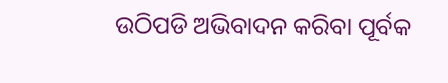ଉଠିପଡି ଅଭିବାଦନ କରିବା ପୂର୍ବକ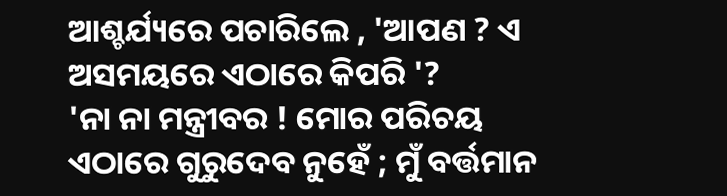ଆଶ୍ଚର୍ଯ୍ୟରେ ପଚାରିଲେ , 'ଆପଣ ? ଏ ଅସମୟରେ ଏଠାରେ କିପରି '?
'ନା ନା ମନ୍ତ୍ରୀବର ! ମୋର ପରିଚୟ ଏଠାରେ ଗୁରୁଦେବ ନୁହେଁ ; ମୁଁ ବର୍ତ୍ତମାନ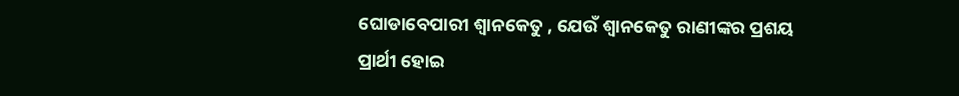ଘୋଡାବେପାରୀ ଶ୍ୱାନକେତୁ , ଯେଉଁ ଶ୍ୱାନକେତୁ ରାଣୀଙ୍କର ପ୍ରଶୟ ପ୍ରାର୍ଥୀ ହୋଇ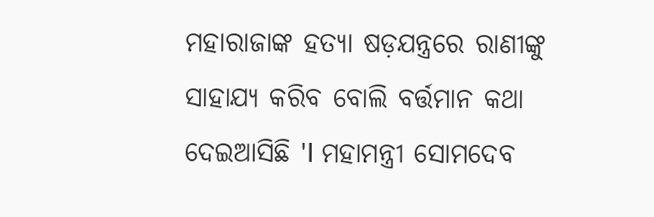ମହାରାଜାଙ୍କ ହତ୍ୟା ଷଡ଼ଯନ୍ତ୍ରରେ ରାଣୀଙ୍କୁ ସାହାଯ୍ୟ କରିବ ବୋଲି ବର୍ତ୍ତମାନ କଥା ଦେଇଆସିଛି 'I ମହାମନ୍ତ୍ରୀ ସୋମଦେବ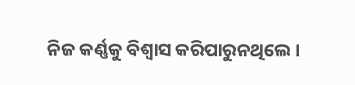ନିଜ କର୍ଣ୍ଣକୁ ବିଶ୍ୱାସ କରିପାରୁନଥିଲେ ।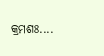କ୍ରମଶଃ....